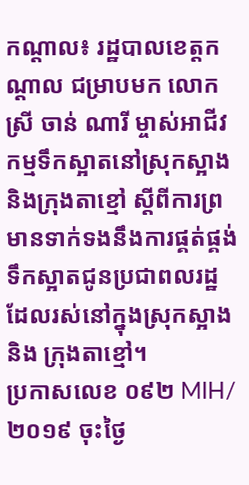កណ្តាល៖ រដ្ឋបាលខេត្តកណ្តាល ជម្រាបមក លោកស្រី ចាន់ ណារី ម្ចាស់អាជីវកម្មទឹកស្អាតនៅស្រុកស្អាង និងក្រុងតាខ្មៅ ស្តីពីការព្រមានទាក់ទងនឹងការផ្គត់ផ្គង់ទឹកស្អាតជូនប្រជាពលរដ្ឋដែលរស់នៅក្នុងស្រុកស្អាង និង ក្រុងតាខ្មៅ។
ប្រកាសលេខ ០៩២ MIH/២០១៩ ចុះថ្ងៃ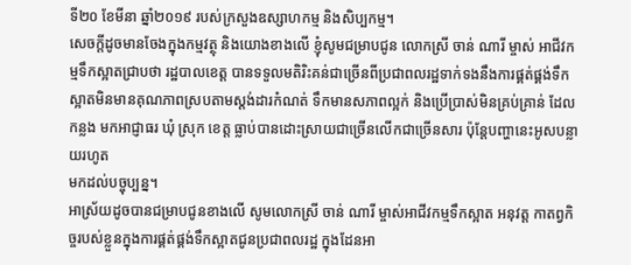ទី២០ ខែមីនា ឆ្នាំ២០១៩ របស់ក្រសួងឧស្សាហកម្ម និងសិប្បកម្ម។
សេចក្តីដូចមានចែងក្នុងកម្មវត្ថុ និងយោងខាងលើ ខ្ញុំសូមជម្រាបជូន លោកស្រី ចាន់ ណារី ម្ចាស់ អាជីវកម្មទឹកស្អាតជ្រាបថា រដ្ឋបាលខេត្ត បានទទួលមតិរិះគន់ជាច្រើនពីប្រជាពលរដ្ឋទាក់ទងនឹងការផ្គត់ផ្គង់ទឹក ស្អាតមិនមានគុណភាពស្របតាមស្តង់ដារកំណត់ ទឹកមានសភាពល្អក់ និងប្រើប្រាស់មិនគ្រប់គ្រាន់ ដែលកន្លង មកអាជ្ញាធរ ឃុំ ស្រុក ខេត្ត ធ្លាប់បានដោះស្រាយជាច្រើនលើកជាច្រើនសារ ប៉ុន្តែបញ្ហានេះអូសបន្លាយរហូត
មកដល់បច្ចុប្បន្ន។
អាស្រ័យដូចបានជម្រាបជូនខាងលើ សូមលោកស្រី ចាន់ ណារី ម្ចាស់អាជីវកម្មទឹកស្អាត អនុវត្ត កាតព្វកិច្ចរបស់ខ្លួនក្នុងការផ្គត់ផ្គង់ទឹកស្អាតជូនប្រជាពលរដ្ឋ ក្នុងដែនអា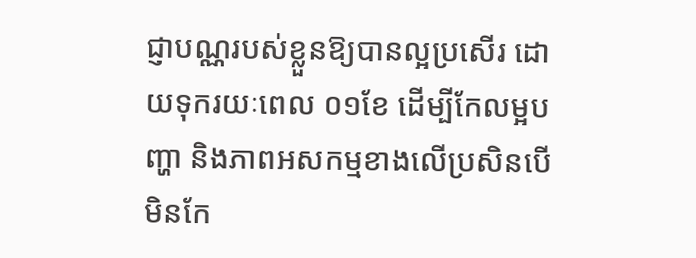ជ្ញាបណ្ណរបស់ខ្លួនឱ្យបានល្អប្រសើរ ដោយទុករយៈពេល ០១ខែ ដើម្បីកែលម្អបញ្ហា និងភាពអសកម្មខាងលើប្រសិនបើមិនកែ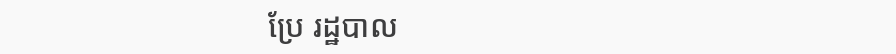ប្រែ រដ្ឋបាល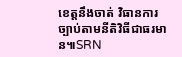ខេត្តនឹងចាត់ វិធានការច្បាប់តាមនីតិវិធីជាធរមាន៕SRN